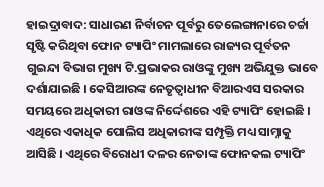ହାଇଦ୍ରାବାଦ: ସାଧାରଣ ନିର୍ବାଚନ ପୂର୍ବରୁ ତେଲେଙ୍ଗାନାରେ ଚର୍ଚ୍ଚା ସୃଷ୍ଟି କରିଥିବା ଫୋନ ଟ୍ୟାପିଂ ମାମଲାରେ ରାଜ୍ୟର ପୂର୍ବତନ ଗୁଇନ୍ଦା ବିଭାଗ ମୁଖ୍ୟ ଟି.ପ୍ରଭାକର ରାଓଙ୍କୁ ମୁଖ୍ୟ ଅଭିଯୁକ୍ତ ଭାବେ ଦର୍ଶାଯାଇଛି । କେସିଆରଙ୍କ ନେତୃତ୍ବାଧୀନ ବିଆରଏସ ସରକାର ସମୟରେ ଅଧିକାରୀ ରାଓଙ୍କ ନିର୍ଦ୍ଦେଶରେ ଏହି ଟ୍ୟାପିଂ ହୋଇଛି । ଏଥିରେ ଏକାଧିକ ପୋଲିସ ଅଧିକାରୀଙ୍କ ସମ୍ପୃକ୍ତି ମଧ୍ୟ ସାମ୍ନାକୁ ଆସିଛି । ଏଥିରେ ବିରୋଧୀ ଦଳର ନେତାଙ୍କ ଫୋନକଲ ଟ୍ୟାପିଂ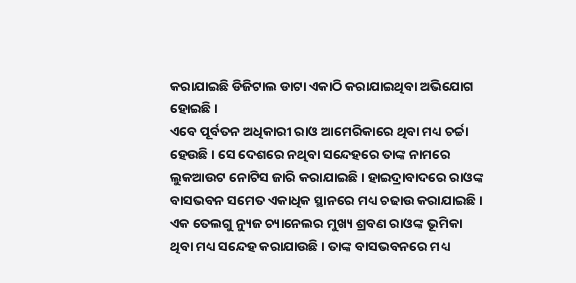କରାଯାଇଛି ଡିଜିଟାଲ ଡାଟା ଏକାଠି କରାଯାଇଥିବା ଅଭିଯୋଗ ହୋଇଛି ।
ଏବେ ପୂର୍ବତନ ଅଧିକାରୀ ରାଓ ଆମେରିକାରେ ଥିବା ମଧ୍ୟ ଚର୍ଚ୍ଚା ହେଉଛି । ସେ ଦେଶରେ ନଥିବା ସନ୍ଦେହରେ ତାଙ୍କ ନାମରେ ଲୁକଆଉଟ ନୋଟିସ ଜାରି କରାଯାଇଛି । ହାଇଦ୍ରାବାଦରେ ରାଓଙ୍କ ବାସଭବନ ସମେତ ଏକାଧିକ ସ୍ଥାନରେ ମଧ୍ୟ ଚଢାଉ କରାଯାଇଛି । ଏକ ତେଲଗୁ ନ୍ୟୁଜ ଚ୍ୟାନେଲର ମୁଖ୍ୟ ଶ୍ରବଣ ରାଓଙ୍କ ଭୂମିକା ଥିବା ମଧ୍ୟ ସନ୍ଦେହ କରାଯାଉଛି । ତାଙ୍କ ବାସଭବନରେ ମଧ୍ୟ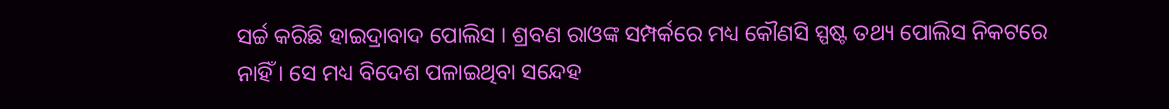ସର୍ଚ୍ଚ କରିଛି ହାଇଦ୍ରାବାଦ ପୋଲିସ । ଶ୍ରବଣ ରାଓଙ୍କ ସମ୍ପର୍କରେ ମଧ୍ୟ କୌଣସି ସ୍ପଷ୍ଟ ତଥ୍ୟ ପୋଲିସ ନିକଟରେ ନାହିଁ । ସେ ମଧ୍ୟ ବିଦେଶ ପଳାଇଥିବା ସନ୍ଦେହ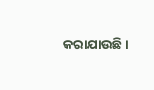କରାଯାଉଛି ।